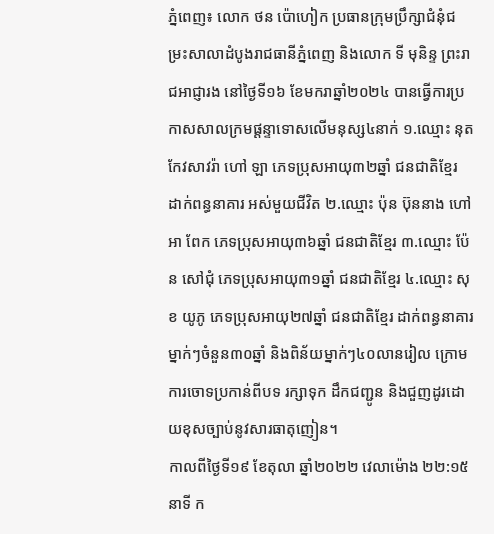ភ្នំពេញ៖ លោក ថន ប៉ោហៀក ប្រធានក្រុមប្រឹក្សាជំនុំជម្រះសាលាដំបូងរាជធានីភ្នំពេញ និងលោក ទី មុនិន្ទ ព្រះរាជអាជ្ញារង នៅថ្ងៃទី១៦ ខែមករាឆ្នាំ២០២៤ បានធ្វើការប្រកាសសាលក្រមផ្តន្ទាទោសលើមនុស្ស៤នាក់ ១.ឈ្មោះ នុត កែវសាវរ៉ា ហៅ ឡា ភេទប្រុសអាយុ៣២ឆ្នាំ ជនជាតិខ្មែរ ដាក់ពន្ធនាគារ អស់មួយជីវិត ២.ឈ្មោះ ប៉ុន ប៊ុននាង ហៅ អា ពែក ភេទប្រុសអាយុ៣៦ឆ្នាំ ជនជាតិខ្មែរ ៣.ឈ្មោះ ប៉ែន សៅជុំ ភេទប្រុសអាយុ៣១ឆ្នាំ ជនជាតិខ្មែរ ៤.ឈ្មោះ សុខ យូភូ ភេទប្រុសអាយុ២៧ឆ្នាំ ជនជាតិខ្មែរ ដាក់ពន្ធនាគារម្នាក់ៗចំនួន៣០ឆ្នាំ និងពិន័យម្នាក់ៗ៤០លានរៀល ក្រោមការចោទប្រកាន់ពីបទ រក្សាទុក ដឹកជញ្ជូន និងជួញដូរដោយខុសច្បាប់នូវសារធាតុញៀន។
កាលពីថ្ងៃទី១៩ ខែតុលា ឆ្នាំ២០២២ វេលាម៉ោង ២២:១៥នាទី ក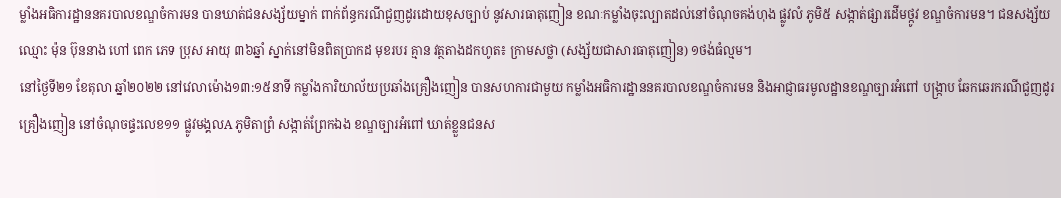ម្លាំងអធិការដ្ឋាននគរបាលខណ្ឌចំការមន បានឃាត់ជនសង្ស័យម្នាក់ ពាក់ព័ន្ធករណីជួញដូរដោយខុសច្បាប់ នូវសារធាតុញៀន ខណៈកម្លាំងចុះល្បាតដល់នៅចំណុចគង់ហុង ផ្លូវលំ ភូមិ៥ សង្កាត់ផ្សារដើមថ្កូវ ខណ្ឌចំការមន។ ជនសង្ស័យឈ្មោះ ម៉ុន ប៊ុននាង ហៅ ពេក ភេទ ប្រុស អាយុ ៣៦ឆ្នាំ ស្នាក់នៅមិនពិតប្រាកដ មុខរបរ គ្មាន វត្ថតាងដកហូត៖ ក្រាមសថ្លា (សង្ស័យជាសារធាតុញៀន) ១ថង់ធំល្មម។
នៅថ្ងៃទី២១ ខែតុលា ឆ្នាំ២០២២ នៅវេលាម៉ោង១៣:១៥នាទី កម្លាំងការិយាល័យប្រឆាំងគ្រឿងញៀន បានសហការជាមួយ កម្លាំងអធិការដ្ឋាននគរបាលខណ្ឌចំការមន និងអាជ្ញាធរមូលដ្ឋានខណ្ឌច្បារអំពៅ បង្ក្រាប ឆែកឆេរករណីជួញដូរគ្រឿងញៀន នៅចំណុចផ្ទះលេខ១១ ផ្លូវមង្គលA ភូមិតាព្រំ សង្កាត់ព្រែកឯង ខណ្ឌច្បារអំពៅ ឃាត់ខ្លួនជនស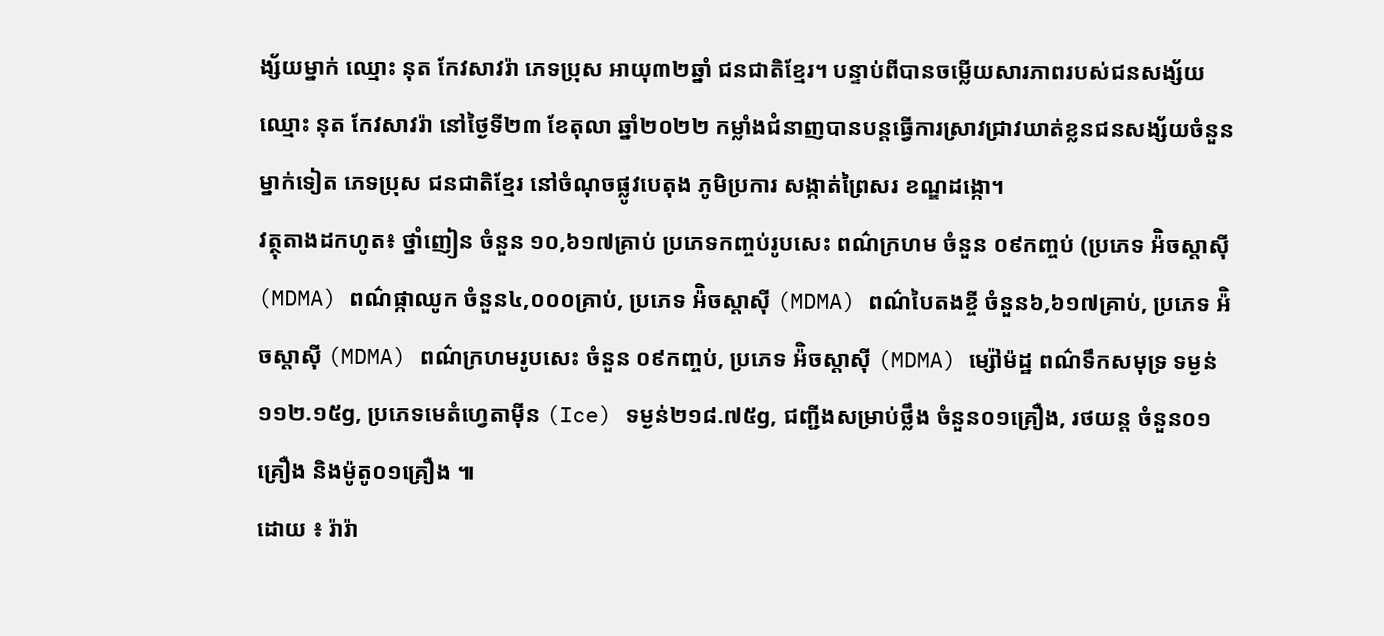ង្ស័យម្នាក់ ឈ្មោះ នុត កែវសាវរ៉ា ភេទប្រុស អាយុ៣២ឆ្នាំ ជនជាតិខ្មែរ។ បន្ទាប់ពីបានចម្លើយសារភាពរបស់ជនសង្ស័យឈ្មោះ នុត កែវសាវរ៉ា នៅថ្ងៃទី២៣ ខែតុលា ឆ្នាំ២០២២ កម្លាំងជំនាញបានបន្តធ្វើការស្រាវជ្រាវឃាត់ខ្លនជនសង្ស័យចំនួនម្នាក់ទៀត ភេទប្រុស ជនជាតិខ្មែរ នៅចំណុចផ្លូវបេតុង ភូមិប្រការ សង្កាត់ព្រៃសរ ខណ្ឌដង្កោ។
វត្ថុតាងដកហូត៖ ថ្នាំញៀន ចំនួន ១០,៦១៧គ្រាប់ ប្រភេទកញ្ចប់រូបសេះ ពណ៌ក្រហម ចំនួន ០៩កញ្ចប់ (ប្រភេទ អ៉ិចស្តាស៊ី (MDMA) ពណ៌ផ្កាឈូក ចំនួន៤,០០០គ្រាប់, ប្រភេទ អ៉ិចស្តាស៊ី (MDMA) ពណ៌បៃតងខ្ចី ចំនួន៦,៦១៧គ្រាប់, ប្រភេទ អ៉ិចស្តាស៊ី (MDMA) ពណ៌ក្រហមរូបសេះ ចំនួន ០៩កញ្ចប់, ប្រភេទ អ៉ិចស្តាស៊ី (MDMA) ម្ស៉ៅម៉ដ្ឋ ពណ៌ទឹកសមុទ្រ ទម្ងន់១១២.១៥g, ប្រភេទមេតំហ្វេតាម៉ីន (Ice) ទម្ងន់២១៨.៧៥g, ជញ្ជីងសម្រាប់ថ្លឹង ចំនួន០១គ្រឿង, រថយន្ត ចំនួន០១គ្រឿង និងម៉ូតូ០១គ្រឿង ៕
ដោយ ៖ រ៉ារ៉ា